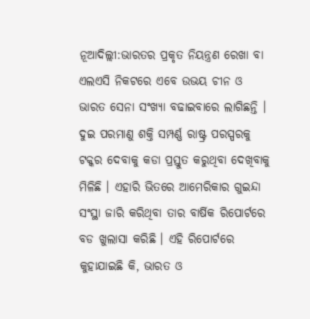ନୂଆଦିଲ୍ଲୀ:ଭାରତର ପ୍ରକୃତ ନିୟନ୍ତ୍ରଣ ରେଖା ବା ଏଲଏସି ନିକଟରେ ଏବେ ଉଭୟ ଚୀନ ଓ ଭାରତ ସେନା ସଂଖ୍ୟା ବଢାଇବାରେ ଲାଗିଛନ୍ତି । ଦୁଇ ପରମାଣୁ ଶକ୍ତି ସମ୍ପର୍ଣ୍ଣ ରାଷ୍ଟ୍ର ପରସ୍ପରକୁ ଟକ୍କର ଦେବାକୁ କଡା ପ୍ରସ୍ତୁତ କରୁଥିବା ଦେଖିବାକୁ ମିଳିଛି । ଏହାରି ଭିତରେ ଆମେରିକାର ଗୁଇନ୍ଦା ସଂସ୍ଥା ଜାରି କରିଥିବା ତାର ବାର୍ଷିକ ରିପୋର୍ଟରେ ବଡ ଖୁଲାସା କରିଛି । ଏହି ରିପୋର୍ଟରେ କୁହାଯାଇଛି କି, ଭାରତ ଓ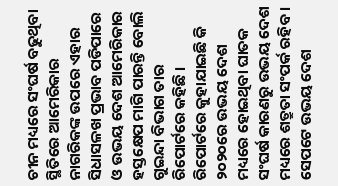ଚୀନ ମଧ୍ୟରେ ସଂଘର୍ଷ ବଢୁଥିବା ସ୍ଥିତିରେ ଆମେରିକାର ନାଗରିକଙ୍କ ଉପରେ ଏହାର ସିଧାସଳଖ ପ୍ରଭାବ ପଡିପାରେ ଓ ଉଭୟ ଦେଶ ଆମେରିକାର ହସ୍ତକ୍ଷେପ ମାଗି ପାରନ୍ତି ବୋଲି ଗୁଇନ୍ଦା ବିଭାଗ ତାର ରିପୋର୍ଟରେ କହିଛି । ରିପୋର୍ଟରେ କୁହାଯାଇଛି କି ୨୦୨୦ରେ ଉଭୟ ଦେଶ ମଧ୍ୟରେ ହୋଇଥିବା ଘାତକ ସଂଘର୍ଷ କାରଣରୁ ଉଭୟ ଦେଶ ମଧ୍ୟରେ ଶତ୍ରୁତା ସଂପର୍କ ରହିବ । ସେପଟେ ଉଭୟ ଦେଶ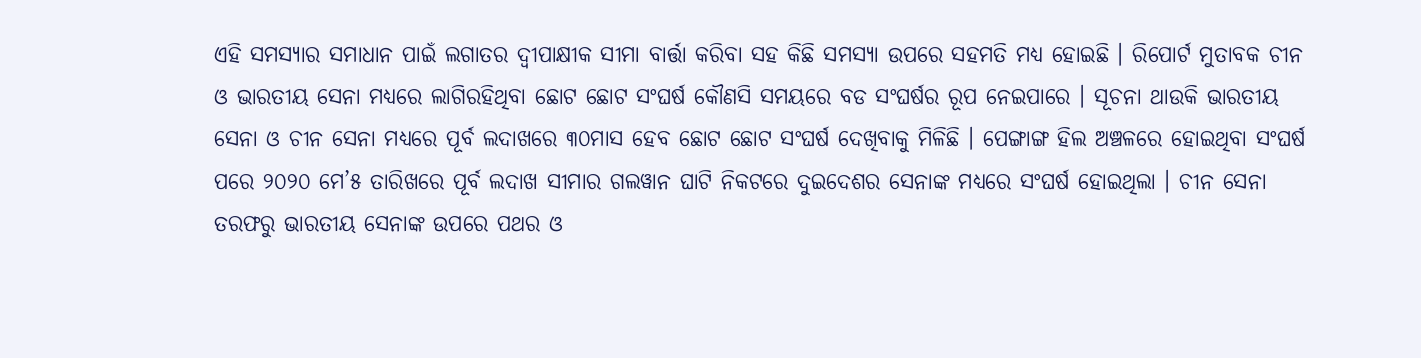ଏହି ସମସ୍ୟାର ସମାଧାନ ପାଇଁ ଲଗାତର ଦ୍ୱୀପାକ୍ଷୀକ ସୀମା ବାର୍ତ୍ତା କରିବା ସହ କିଛି ସମସ୍ୟା ଉପରେ ସହମତି ମଧ୍ୟ ହୋଇଛି । ରିପୋର୍ଟ ମୁତାବକ ଚୀନ ଓ ଭାରତୀୟ ସେନା ମଧ୍ୟରେ ଲାଗିରହିଥିବା ଛୋଟ ଛୋଟ ସଂଘର୍ଷ କୌଣସି ସମୟରେ ବଡ ସଂଘର୍ଷର ରୂପ ନେଇପାରେ । ସୂଚନା ଥାଉକି ଭାରତୀୟ ସେନା ଓ ଚୀନ ସେନା ମଧ୍ୟରେ ପୂର୍ବ ଲଦାଖରେ ୩୦ମାସ ହେବ ଛୋଟ ଛୋଟ ସଂଘର୍ଷ ଦେଖିବାକୁ ମିଳିଛି । ପେଙ୍ଗାଙ୍ଗ ହିଲ ଅଞ୍ଚଳରେ ହୋଇଥିବା ସଂଘର୍ଷ ପରେ ୨୦୨୦ ମେ’୫ ତାରିଖରେ ପୂର୍ବ ଲଦାଖ ସୀମାର ଗଲୱାନ ଘାଟି ନିକଟରେ ଦୁଇଦେଶର ସେନାଙ୍କ ମଧ୍ୟରେ ସଂଘର୍ଷ ହୋଇଥିଲା । ଚୀନ ସେନା ତରଫରୁ ଭାରତୀୟ ସେନାଙ୍କ ଉପରେ ପଥର ଓ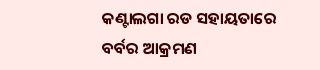କଣ୍ଟାଲଗା ରଡ ସହାୟତାରେ ବର୍ବର ଆକ୍ରମଣ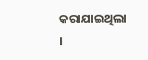କରାଯାଇଥିଲା ।